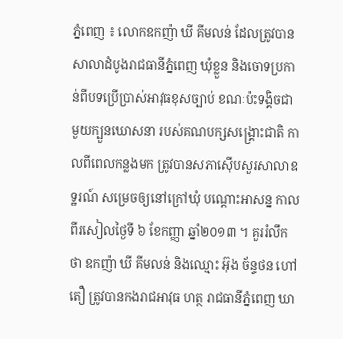ភ្នំពេញ ៖ លោកឧកញ៉ា ឃី គីមលន់ ដែលត្រូវបានសាលាដំបូងរាជធានីភ្នំពេញ ឃុំខ្លួន និងចោទប្រកាន់ពីបទប្រើប្រាស់អាវុធខុសច្បាប់ ខណៈប៉ះទង្គិចជាមួយក្បួនឃោសនា របស់គណបក្សសង្គ្រោះជាតិ កាលពីពេលកន្លងមក ត្រូវបានសភាស៊ើបសួរសាលាឧទ្ឋរណ៍ សម្រេចឲ្យនៅក្រៅឃុំ បណ្តោះអាសន្ន កាលពីរសៀលថ្ងៃទី ៦ ខែកញ្ញា ឆ្នាំ២០១៣ ។ គួររំលឹកថា ឧកញ៉ា ឃី គីមលន់ និងឈ្មោះ អ៊ុង ច័ន្ទថន ហៅតឿ ត្រូវបានកងរាជអាវុធ ហត្ថ រាជធានីភ្នំពេញ ឃា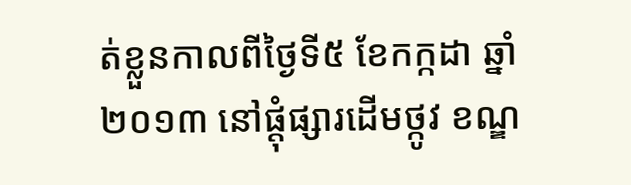ត់ខ្លួនកាលពីថ្ងៃទី៥ ខែកក្កដា ឆ្នាំ២០១៣ នៅផ្តុំផ្សារដើមថ្កូវ ខណ្ឌ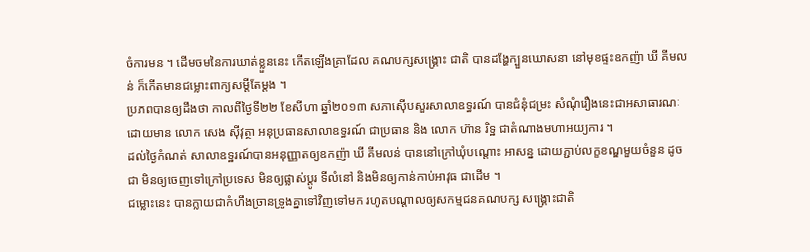ចំការមន ។ ដើមចមនៃការឃាត់ខ្លួននេះ កើតឡើងគ្រាដែល គណបក្សសង្គ្រោះ ជាតិ បានដង្ហែក្បួនឃោសនា នៅមុខផ្ទះឧកញ៉ា ឃី គីមលន់ ក៏កើតមានជម្លោះពាក្យសម្តីតែម្តង ។
ប្រភពបានឲ្យដឹងថា កាលពីថ្ងៃទី២២ ខែសីហា ឆ្នាំ២០១៣ សភាស៊ើបសួរសាលាឧទ្ធរណ៍ បានជំនុំជម្រះ សំណុំរឿងនេះជាអសាធារណៈ ដោយមាន លោក សេង ស៊ីវុត្ថា អនុប្រធានសាលាឧទ្ធរណ៍ ជាប្រធាន និង លោក ហ៊ាន រិទ្ឋ ជាតំណាងមហាអយ្យការ ។
ដល់ថ្ងៃកំណត់ សាលាឧទ្ឋរណ៍បានអនុញ្ញាតឲ្យឧកញ៉ា ឃី គីមលន់ បាននៅក្រៅឃុំបណ្តោះ អាសន្ន ដោយភ្ជាប់លក្ខខណ្ឌមួយចំនួន ដូចជា មិនឲ្យចេញទៅក្រៅប្រទេស មិនឲ្យផ្លាស់ប្តូរ ទីលំនៅ និងមិនឲ្យកាន់កាប់អាវុធ ជាដើម ។
ជម្លោះនេះ បានក្លាយជាកំហឹងច្រានទ្រូងគ្នាទៅវិញទៅមក រហូតបណ្ដាលឲ្យសកម្មជនគណបក្ស សង្គ្រោះជាតិ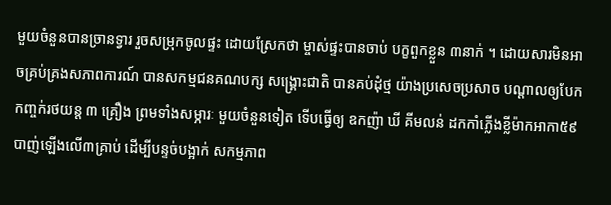មួយចំនួនបានច្រានទ្វារ រួចសម្រុកចូលផ្ទះ ដោយស្រែកថា ម្ចាស់ផ្ទះបានចាប់ បក្ខពួកខ្លួន ៣នាក់ ។ ដោយសារមិនអាចគ្រប់គ្រងសភាពការណ៍ បានសកម្មជនគណបក្ស សង្គ្រោះជាតិ បានគប់ដុំថ្ម យ៉ាងប្រសេចប្រសាច បណ្តាលឲ្យបែកកញ្ចក់រថយន្ត ៣ គ្រឿង ព្រមទាំងសម្ភារៈ មួយចំនួនទៀត ទើបធ្វើឲ្យ ឧកញ៉ា ឃី គីមលន់ ដកកាំភ្លើងខ្លីម៉ាកអាកា៥៩ បាញ់ឡើងលើ៣គ្រាប់ ដើម្បីបន្ទច់បង្អាក់ សកម្មភាព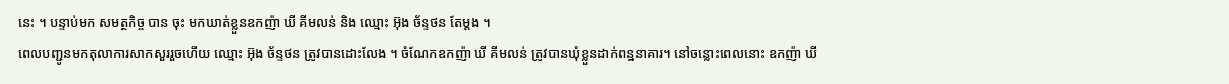នេះ ។ បន្ទាប់មក សមត្ថកិច្ច បាន ចុះ មកឃាត់ខ្លួនឧកញ៉ា ឃី គីមលន់ និង ឈ្មោះ អ៊ុង ច័ន្ទថន តែម្តង ។
ពេលបញ្ជូនមកតុលាការសាកសួររួចហើយ ឈ្មោះ អ៊ុង ច័ន្ទថន ត្រូវបានដោះលែង ។ ចំណែកឧកញ៉ា ឃី គីមលន់ ត្រូវបានឃុំខ្លួនដាក់ពន្ឋនាគារ។ នៅចន្លោះពេលនោះ ឧកញ៉ា ឃី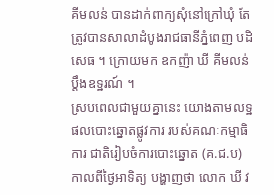គីមលន់ បានដាក់ពាក្យសុំនៅក្រៅឃុំ តែត្រូវបានសាលាដំបូងរាជធានីភ្នំពេញ បដិសេធ ។ ក្រោយមក ឧកញ៉ា ឃី គីមលន់ ប្តឹងឧទ្ឋរណ៍ ។
ស្របពេលជាមួយគ្នានេះ យោងតាមលទ្ឋផលបោះឆ្នោតផ្លូវការ របស់គណៈកម្មាធិការ ជាតិរៀបចំការបោះឆ្នោត (គ.ជ.ប) កាលពីថ្ងៃអាទិត្យ បង្ហាញថា លោក ឃី វ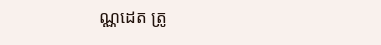ណ្ណដេត ត្រូ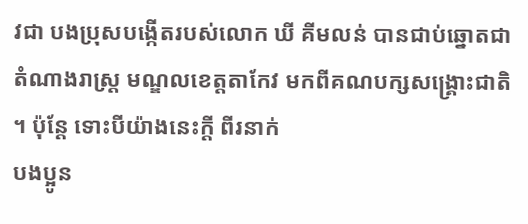វជា បងប្រុសបង្កើតរបស់លោក ឃី គីមលន់ បានជាប់ឆ្នោតជាតំណាងរាស្ត្រ មណ្ឌលខេត្តតាកែវ មកពីគណបក្សសង្គ្រោះជាតិ ។ ប៉ុន្តែ ទោះបីយ៉ាងនេះក្តី ពីរនាក់
បងប្អូន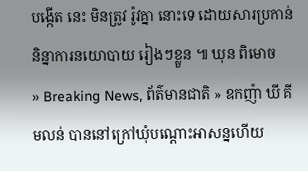បង្កើត នេះ មិនត្រូវ រ៉ូវគ្នា នោះទេ ដោយសារប្រកាន់និន្នាការនយោបាយ រៀងៗខ្លួន ៕ ឃុន ពិមោច
» Breaking News, ព័ត៌មានជាតិ » ឧកញ៉ា ឃី គីមលន់ បាននៅក្រៅឃុំបណ្តោះអាសន្នហើយ